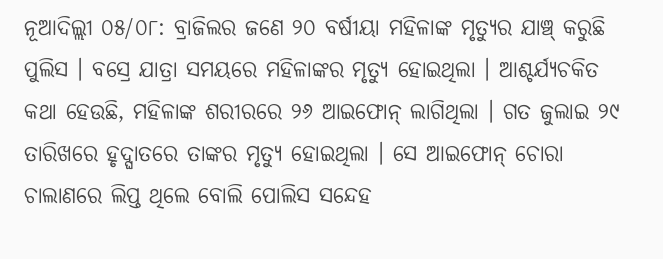ନୂଆଦିଲ୍ଲୀ ୦୫/୦୮: ବ୍ରାଜିଲର ଜଣେ ୨୦ ବର୍ଷୀୟା ମହିଳାଙ୍କ ମୃତ୍ୟୁର ଯାଞ୍ଚ୍ କରୁଛି ପୁଲିସ । ବସ୍ରେ ଯାତ୍ରା ସମୟରେ ମହିଳାଙ୍କର ମୃତ୍ୟୁ ହୋଇଥିଲା । ଆଶ୍ଚର୍ଯ୍ୟଚକିତ କଥା ହେଉଛି, ମହିଳାଙ୍କ ଶରୀରରେ ୨୬ ଆଇଫୋନ୍ ଲାଗିଥିଲା । ଗତ ଜୁଲାଇ ୨୯ ତାରିଖରେ ହୃଦ୍ଘାତରେ ତାଙ୍କର ମୃତ୍ୟୁ ହୋଇଥିଲା । ସେ ଆଇଫୋନ୍ ଚୋରା ଚାଲାଣରେ ଲିପ୍ତ ଥିଲେ ବୋଲି ପୋଲିସ ସନ୍ଦେହ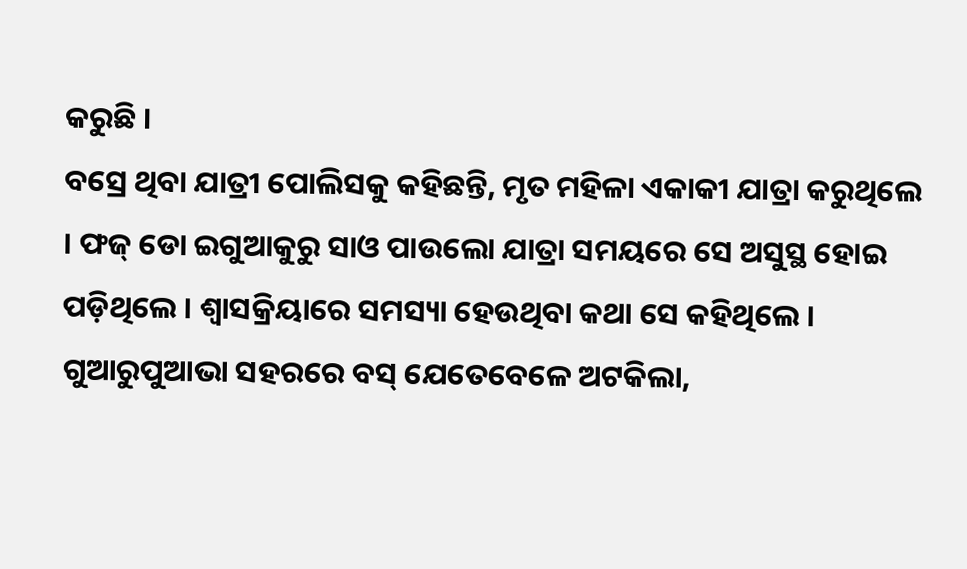କରୁଛି ।
ବସ୍ରେ ଥିବା ଯାତ୍ରୀ ପୋଲିସକୁ କହିଛନ୍ତି, ମୃତ ମହିଳା ଏକାକୀ ଯାତ୍ରା କରୁଥିଲେ । ଫଜ୍ ଡୋ ଇଗୁଆକୁରୁ ସାଓ ପାଉଲୋ ଯାତ୍ରା ସମୟରେ ସେ ଅସୁସ୍ଥ ହୋଇ ପଡ଼ିଥିଲେ । ଶ୍ୱାସକ୍ରିୟାରେ ସମସ୍ୟା ହେଉଥିବା କଥା ସେ କହିଥିଲେ । ଗୁଆରୁପୁଆଭା ସହରରେ ବସ୍ ଯେତେବେଳେ ଅଟକିଲା,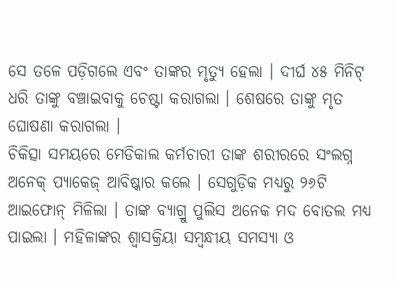ସେ ତଳେ ପଡ଼ିଗଲେ ଏବଂ ତାଙ୍କର ମୃତ୍ୟୁ ହେଲା । ଦୀର୍ଘ ୪୫ ମିନିଟ୍ ଧରି ତାଙ୍କୁ ବଞ୍ଚାଇବାକୁ ଚେଷ୍ଟା କରାଗଲା । ଶେଷରେ ତାଙ୍କୁ ମୃତ ଘୋଷଣା କରାଗଲା ।
ଚିକିତ୍ସା ସମୟରେ ମେଡିକାଲ କର୍ମଚାରୀ ତାଙ୍କ ଶରୀରରେ ସଂଲଗ୍ନ ଅନେକ୍ ପ୍ୟାକେଜ୍ ଆବିଷ୍କାର କଲେ । ସେଗୁଡ଼ିକ ମଧ୍ୟରୁ ୨୬ଟି ଆଇଫୋନ୍ ମିଳିଲା । ତାଙ୍କ ବ୍ୟାଗ୍ରୁ ପୁଲିସ ଅନେକ ମଦ ବୋତଲ ମଧ୍ୟ ପାଇଲା । ମହିଳାଙ୍କର ଶ୍ୱାସକ୍ରିୟା ସମ୍ବନ୍ଧୀୟ ସମସ୍ୟା ଓ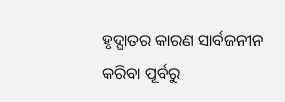ହୃଦ୍ଘାତର କାରଣ ସାର୍ବଜନୀନ କରିବା ପୂର୍ବରୁ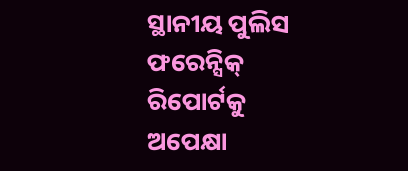ସ୍ଥାନୀୟ ପୁଲିସ ଫରେନ୍ସିକ୍ ରିପୋର୍ଟକୁ ଅପେକ୍ଷା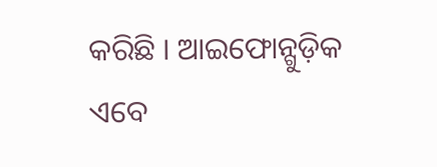କରିଛି । ଆଇଫୋନ୍ଗୁଡ଼ିକ ଏବେ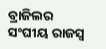ବ୍ରାଜିଲର ସଂଘୀୟ ରାଜସ୍ୱ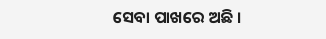ସେବା ପାଖରେ ଅଛି ।